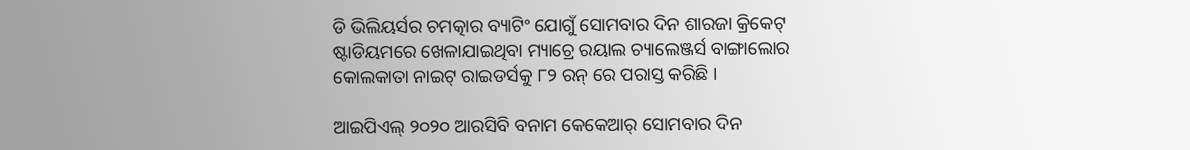ଡି ଭିଲିୟର୍ସର ଚମତ୍କାର ବ୍ୟାଟିଂ ଯୋଗୁଁ ସୋମବାର ଦିନ ଶାରଜା କ୍ରିକେଟ୍ ଷ୍ଟାଡିୟମରେ ଖେଳାଯାଇଥିବା ମ୍ୟାଚ୍ରେ ରୟାଲ ଚ୍ୟାଲେଞ୍ଜର୍ସ ବାଙ୍ଗାଲୋର କୋଲକାତା ନାଇଟ୍ ରାଇଡର୍ସକୁ ୮୨ ରନ୍ ରେ ପରାସ୍ତ କରିଛି ।

ଆଇପିଏଲ୍ ୨୦୨୦ ଆରସିବି ବନାମ କେକେଆର୍ ସୋମବାର ଦିନ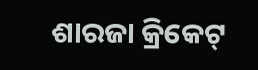ଶାରଜା କ୍ରିକେଟ୍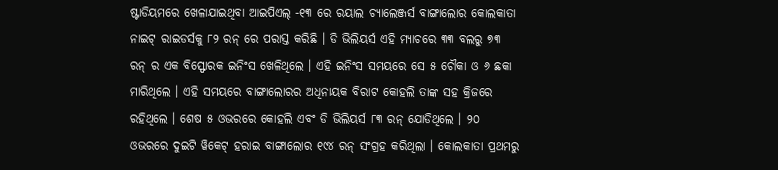ଷ୍ଟାଡିୟମରେ ଖେଳାଯାଇଥିବା ଆଇପିଏଲ୍ -୧୩ ରେ ରୟାଲ ଚ୍ୟାଲେଞ୍ଜର୍ସ ବାଙ୍ଗାଲୋର କୋଲକାତା ନାଇଟ୍ ରାଇଡର୍ସକୁ ୮୨ ରନ୍ ରେ ପରାସ୍ତ କରିଛି । ଡି ଭିଲିୟର୍ସ ଏହି ମ୍ୟାଚରେ ୩୩ ବଲରୁ ୭୩ ରନ୍ ର ଏକ ବିସ୍ଫୋରକ ଇନିଂସ ଖେଳିଥିଲେ । ଏହି ଇନିଂସ ସମୟରେ ସେ ୫ ଚୌକା ଓ ୬ ଛକା ମାରିଥିଲେ । ଏହି ସମୟରେ ବାଙ୍ଗାଲୋରର ଅଧିନାୟକ ବିରାଟ କୋହଲି ତାଙ୍କ ସହ କ୍ରିଜରେ ରହିଥିଲେ । ଶେଷ ୫ ଓଭରରେ କୋହଲି ଏବଂ ଡି ଭିଲିୟର୍ସ ୮୩ ରନ୍ ଯୋଡିଥିଲେ । ୨୦ ଓଭରରେ ଦୁଇଟି ୱିକେଟ୍ ହରାଇ ବାଙ୍ଗାଲୋର ୧୯୪ ରନ୍ ସଂଗ୍ରହ କରିଥିଲା । କୋଲକାତା ପ୍ରଥମରୁ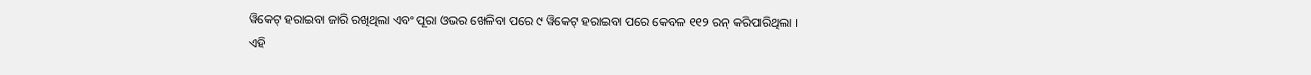ୱିକେଟ୍ ହରାଇବା ଜାରି ରଖିଥିଲା ଏବଂ ପୂରା ଓଭର ଖେଳିବା ପରେ ୯ ୱିକେଟ୍ ହରାଇବା ପରେ କେବଳ ୧୧୨ ରନ୍ କରିପାରିଥିଲା ।
ଏହି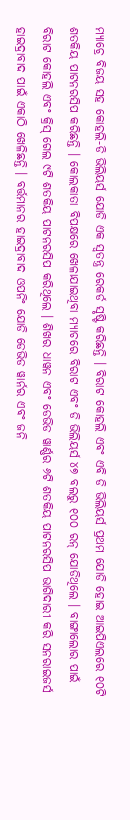ମ୍ୟାଚ୍ରେ ବିଜୟ ସହ କୋହଲି-ଡି ଭିଲିୟର୍ସ ଯୋଡି ଏକ ସ୍ୱତନ୍ତ୍ର ରେକର୍ଡ ସୃଷ୍ଟି କରିଛନ୍ତି । ବିରାଟ କୋହଲି ଏବଂ ଏବି ଡି ଭିଲିୟର୍ସ ପ୍ରଥମ ଯୋଡି ହୋଇ ଆଇପିଏଲରେ ୧୦ଟି ଶତକିୟ ପାଟନରସିପ କରିଛନ୍ତି । କୋଲକାତା ବିପକ୍ଷରେ ଖେଳାଯାଇଥିବା ମ୍ୟାଚରେ ବିରାଟ ଏବଂ ଡି ଭିଲିୟର୍ସ ୪୭ ବଲରୁ ୧୦୦ ରନ୍ ଯୋଡିଥିଲେ । ବାଙ୍ଗାଲୋର ପାଇଁ ବିରାଟ କୋହଲି ଏବଂ କ୍ରିସ୍ ଗେଲ ୯ଟି ଶତକିୟ ପାଟନରସିପ କରିଥିଲେ । ଶିଖର ଧାୱନ ଏବଂ ଡେଭିଡ ୱାର୍ଣ୍ଣର ୬ଟି ଶତକିୟ ପାଟନରସିପ ଭାଗିଦାରୀ କରି ସନରାଇଜର୍ସ ହାଇଦ୍ରାବାଦ ପାଇଁ ଏକାଠି ଖେଳିଛନ୍ତି । ବର୍ତ୍ତମାନର ହାଇଦ୍ରାବାଦ ଓପନିଂ ଯୋଡି ଡେଭିଡ ୱାର୍ନର ଏବଂ ଜନି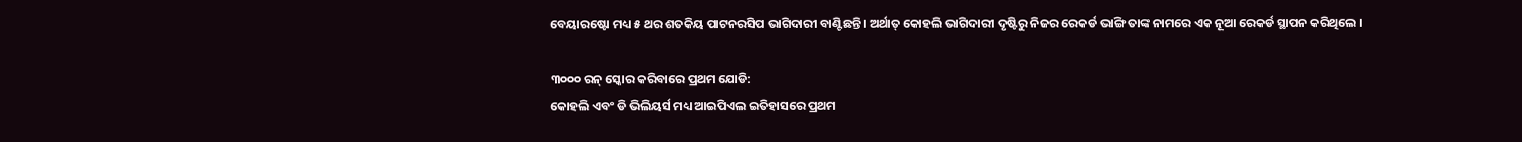ବେୟାରଷ୍ଟୋ ମଧ୍ୟ ୫ ଥର ଶତକିୟ ପାଟନରସିପ ଭାଗିଦାରୀ ବାଣ୍ଟିଛନ୍ତି । ଅର୍ଥାତ୍ କୋହଲି ଭାଗିଦାରୀ ଦୃଷ୍ଟିରୁ ନିଜର ରେକର୍ଡ ଭାଙ୍ଗି ତାଙ୍କ ନାମରେ ଏକ ନୂଆ ରେକର୍ଡ ସ୍ଥାପନ କରିଥିଲେ ।

୩୦୦୦ ରନ୍ ସ୍କୋର କରିବାରେ ପ୍ରଥମ ଯୋଡି:
କୋହଲି ଏବଂ ଡି ଭିଲିୟର୍ସ ମଧ୍ୟ ଆଇପିଏଲ ଇତିହାସରେ ପ୍ରଥମ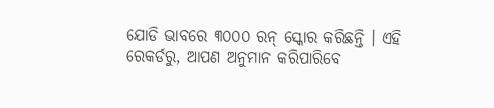ଯୋଡି ଭାବରେ ୩୦୦୦ ରନ୍ ସ୍କୋର କରିଛନ୍ତି । ଏହି ରେକର୍ଡରୁ, ଆପଣ ଅନୁମାନ କରିପାରିବେ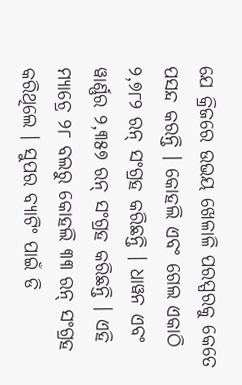ଯେ କ୍ରିଜରେ ଉଭୟ ଖେଳାଳି ପରସ୍ପରକୁ କେତେ ପସନ୍ଦ କରନ୍ତି । କୋହଲି ଏବଂ ଗେଲ ଏକାଠି ୨,୭୮୨ ରନ୍ ସଂଗ୍ରହ କରିଛନ୍ତି । ଧାୱନ ଏବଂ ୱାର୍ଣ୍ଣର ୨,୩୫୭ ରନ୍ ସଂଗ୍ରହ କରିଛନ୍ତି । ଏହି ମ୍ୟାଚ୍ରେ ୨୮ ବଲରୁ କୋହଲି ୩୩ ରନ୍ ସଂଗ୍ରହ କରିଥିଲେ । ସୁପର ବ୍ୟାଟିଂ ପାଇଁ ଡି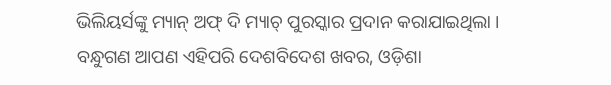ଭିଲିୟର୍ସଙ୍କୁ ମ୍ୟାନ୍ ଅଫ୍ ଦି ମ୍ୟାଚ୍ ପୁରସ୍କାର ପ୍ରଦାନ କରାଯାଇଥିଲା ।
ବନ୍ଧୁଗଣ ଆପଣ ଏହିପରି ଦେଶବିଦେଶ ଖବର, ଓଡ଼ିଶା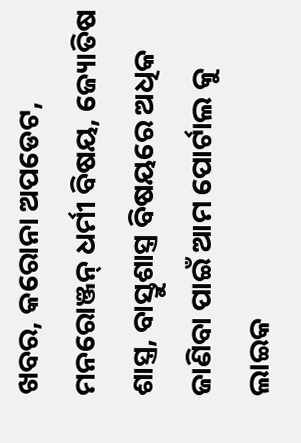ଖବର, କରୋନା ଅପଡେଟ, ମନରୋଞ୍ଜନ୍ ଧର୍ମୀ ବିଷୟ, ଜ୍ୟୋତିଷ ଶାସ୍ତ୍ର, ବାସ୍ତୁଶାସ୍ତ୍ର ବିଷୟରେ ଅଧିକ ଜାଣିବା ପାଇଁ ଆମ ପୋର୍ଟାଲ କୁ ଲାଇକ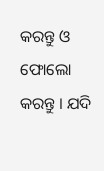କରନ୍ତୁ ଓ ଫୋଲୋ କରନ୍ତୁ । ଯଦି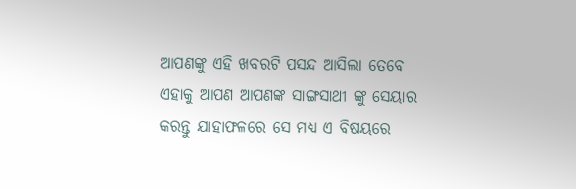ଆପଣଙ୍କୁ ଏହି ଖବରଟି ପସନ୍ଦ ଆସିଲା ତେବେ ଏହାକୁ ଆପଣ ଆପଣଙ୍କ ସାଙ୍ଗସାଥୀ ଙ୍କୁ ସେୟାର କରନ୍ତୁ ଯାହାଫଳରେ ସେ ମଧ୍ୟ ଏ ବିଷୟରେ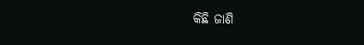କିଛି ଜାଣି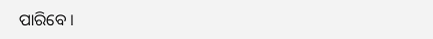ପାରିବେ ।